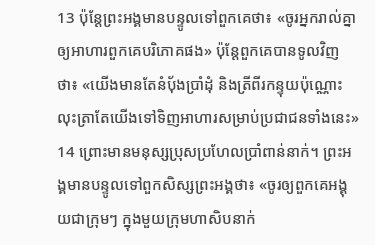13 ប៉ុន្ដែព្រះអង្គមានបន្ទូលទៅពួកគេថា៖ «ចូរអ្នករាល់គ្នាឲ្យអាហារពួកគេបរិភោគផង» ប៉ុន្ដែពួកគេបានទូលវិញថា៖ «យើងមានតែនំប៉័ងប្រាំដុំ និងត្រីពីរកន្ទុយប៉ុណ្ណោះ លុះត្រាតែយើងទៅទិញអាហារសម្រាប់ប្រជាជនទាំងនេះ»
14 ព្រោះមានមនុស្សប្រុសប្រហែលប្រាំពាន់នាក់។ ព្រះអង្គមានបន្ទូលទៅពួកសិស្សព្រះអង្គថា៖ «ចូរឲ្យពួកគេអង្គុយជាក្រុមៗ ក្នុងមួយក្រុមហាសិបនាក់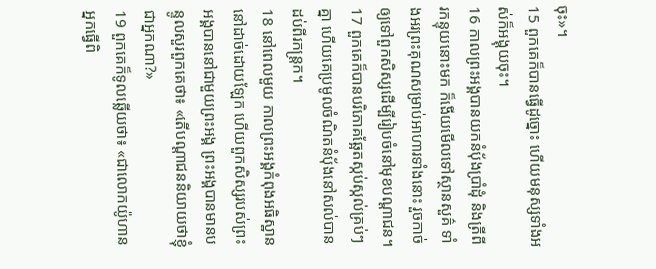ចុះ»។
15 ពួកគេក៏បានធ្វើដូច្នោះ ហើយមនុស្សទាំងអស់ក៏អង្គុយចុះ។
16 កាលព្រះអង្គបានយកនំប៉័ងប្រាំដុំ និងត្រីពីរកន្ទុយនោះមក ក៏ងើយមើលទៅស្ថានសួគ៌ ទាំងអរព្រះគុណសម្រាប់អាហារទាំងនោះ រួចកាច់ឲ្យទៅពួកសិស្សដើម្បីរៀបចំនៅមុខបណ្ដាជន។
17 ពួកគេក៏បានបរិភោគឆ្អែតស្កប់ស្កល់គ្រប់ៗគ្នា ហើយគេប្រមូលចំណិតនំប៉័ងនៅសល់បានដប់ពីរកន្ដ្រក។
18 នៅពេលមួយ កាលព្រះអង្គកំពុងអធិស្ឋាននៅដាច់ដោយឡែក ហើយពួកសិស្សរបស់ព្រះអង្គបាននៅជាមួយព្រះអង្គ ព្រះអង្គបានមានបន្ទូលសួរពួកគេថា៖ «តើបណ្ដាជននិយាយថាខ្ញុំជាអ្នកណា?»
19 ពួកគេក៏ទូលឆ្លើយថា៖ «ជាលោកយ៉ូហានអ្នកធ្វើពិ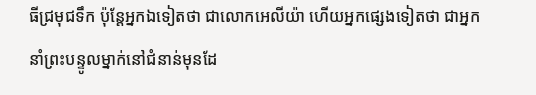ធីជ្រមុជទឹក ប៉ុន្ដែអ្នកឯទៀតថា ជាលោកអេលីយ៉ា ហើយអ្នកផ្សេងទៀតថា ជាអ្នកនាំព្រះបន្ទូលម្នាក់នៅជំនាន់មុនដែ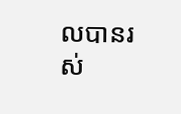លបានរស់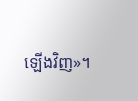ឡើងវិញ»។